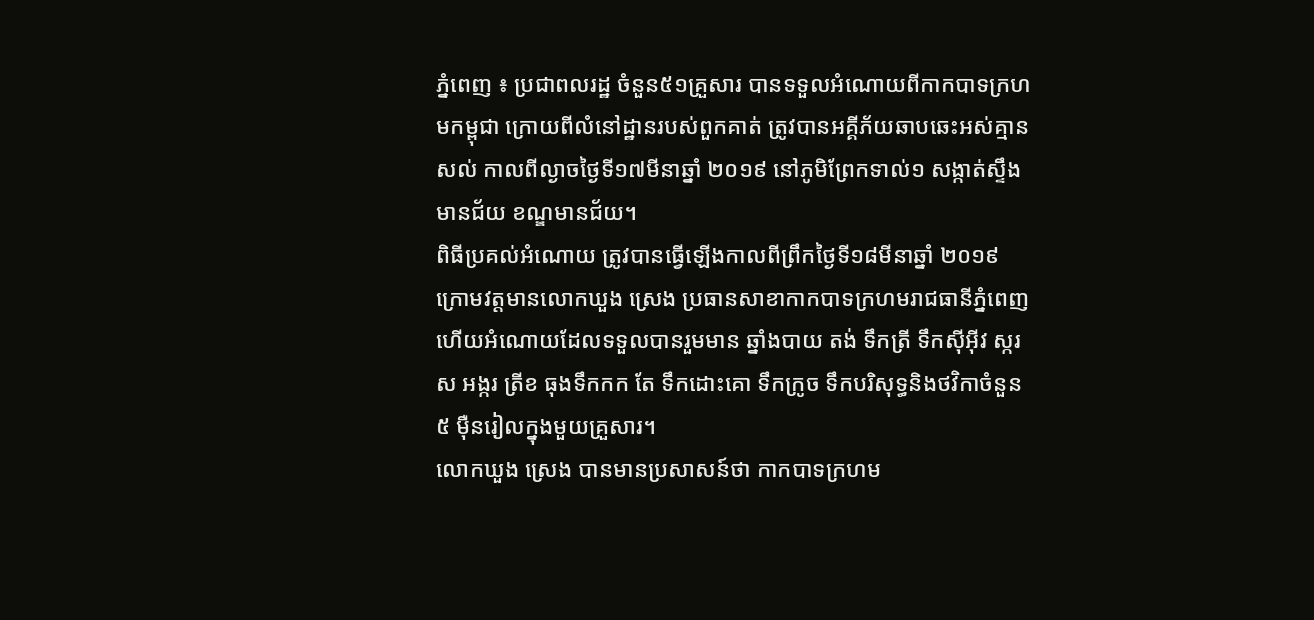ភ្នំពេញ ៖ ប្រជាពលរដ្ឋ ចំនួន៥១គ្រួសារ បានទទួលអំណោយពីកាកបាទក្រហមកម្ពុជា ក្រោយពីលំនៅដ្ឋានរបស់ពួកគាត់ ត្រូវបានអគ្គីភ័យឆាបឆេះអស់គ្មានសល់ កាលពីល្ងាចថ្ងៃទី១៧មីនាឆ្នាំ ២០១៩ នៅភូមិព្រែកទាល់១ សង្កាត់ស្ទឹងមានជ័យ ខណ្ឌមានជ័យ។
ពិធីប្រគល់អំណោយ ត្រូវបានធ្វើឡើងកាលពីព្រឹកថ្ងៃទី១៨មីនាឆ្នាំ ២០១៩ ក្រោមវត្តមានលោកឃួង ស្រេង ប្រធានសាខាកាកបាទក្រហមរាជធានីភ្នំពេញ ហើយអំណោយដែលទទួលបានរួមមាន ឆ្នាំងបាយ តង់ ទឹកត្រី ទឹកស៊ីអ៊ីវ ស្ករស អង្ករ ត្រីខ ធុងទឹកកក តែ ទឹកដោះគោ ទឹកក្រូច ទឹកបរិសុទ្ធនិងថវិកាចំនួន ៥ ម៉ឺនរៀលក្នុងមួយគ្រួសារ។
លោកឃួង ស្រេង បានមានប្រសាសន៍ថា កាកបាទក្រហម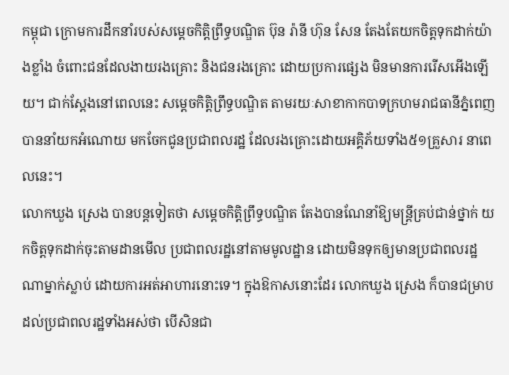កម្ពុជា ក្រោមការដឹកនាំរបស់សម្ដេចកិត្តិព្រឹទ្ធបណ្ឌិត ប៊ុន រ៉ានី ហ៊ុន សែន តែងតែយកចិត្តទុកដាក់យ៉ាងខ្លាំង ចំពោះជនដែលងាយរងគ្រោះ និងជនរងគ្រោះ ដោយប្រការផ្សេង មិនមានការរើសអើងឡើយ។ ជាក់ស្ដែងនៅពេលនេះ សម្តេចកិត្តិព្រឹទ្ធបណ្ឌិត តាមរយៈសាខាកាកបាទក្រហមរាជធានីភ្នំពេញ បាននាំយកអំណោយ មកចែកជូនប្រជាពលរដ្ឋ ដែលរងគ្រោះដោយអគ្គិភ័យទាំង៥១គ្រួសារ នាពេលនេះ។
លោកឃួង ស្រេង បានបន្តទៀតថា សម្ដេចកិត្តិព្រឹទ្ធបណ្ឌិត តែងបានណែនាំឱ្យមន្ត្រីគ្រប់ជាន់ថ្នាក់ យកចិត្តទុកដាក់ចុះតាមដានមើល ប្រជាពលរដ្ឋនៅតាមមូលដ្ឋាន ដោយមិនទុកឲ្យមានប្រជាពលរដ្ឋណាម្នាក់ស្លាប់ ដោយការអត់អាហារនោះទេ។ ក្នុងឱកាសនោះដែរ លោកឃួង ស្រេង ក៏បានជម្រាបដល់ប្រជាពលរដ្ឋទាំងអស់ថា បើសិនជា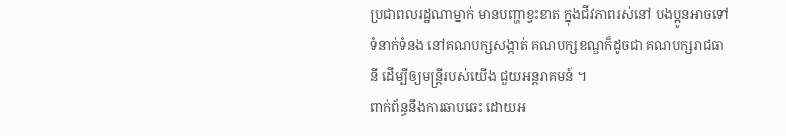ប្រជាពលរដ្ឋណាម្នាក់ មានបញ្ហាខ្វះខាត ក្នុងជីវភាពរស់នៅ បងប្អូនអាចទៅទំនាក់ទំនង នៅគណបក្សសង្កាត់ គណបក្សខណ្ឌក៏ដូចជា គណបក្សរាជធានី ដើម្បីឲ្យមន្ត្រីរបស់យើង ជួយអន្តរាគមន៍ ។
ពាក់ព័ន្ធនឹងការឆាបឆេះ ដោយអ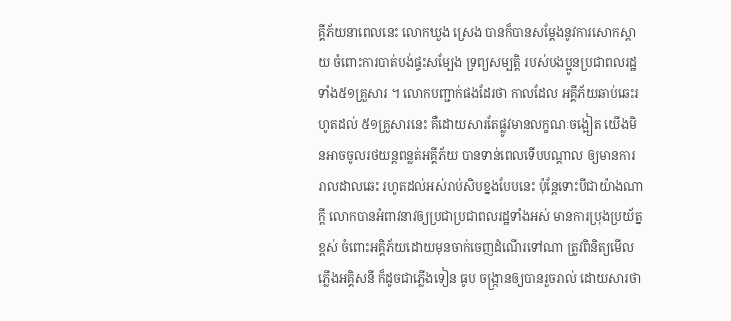គ្គីភ័យនាពេលនេះ លោកឃួង ស្រេង បានក៏បានសម្ដែងនូវការសោកស្ដាយ ចំពោះការបាត់បង់ផ្ទះសម្បែង ទ្រព្យសម្បត្តិ របស់បងប្អូនប្រជាពលរដ្ឋទាំង៥១គ្រួសារ ។ លោកបញ្ជាក់ផងដែរថា កាលដែល អគ្គីភ័យឆាប់ឆេះរហូតដល់ ៥១គ្រួសារនេះ គឺដោយសារតែផ្លូវមានលក្ខណៈចង្អៀត យើងមិនអាចចូលរថយន្តពន្លត់អគ្គីភ័យ បានទាន់ពេលទើបបណ្ដាល ឲ្យមានការរាលដាលឆេះ រហូតដល់អស់រាប់សិបខ្នងបែបនេះ ប៉ុន្តែទោះបីជាយ៉ាងណាក្តី លោកបានអំពាវនាវឲ្យប្រជាប្រជាពលរដ្ឋទាំងអស់ មានការប្រុងប្រយ័ត្នខ្ពស់ ចំពោះអគ្គិភ័យដោយមុនចាក់ចេញដំណើរទៅណា ត្រូវពិនិត្យមើលភ្លើងអគ្គិសនី ក៏ដូចជាភ្លើងទៀន ធូប ចង្ក្រានឲ្យបានរួចរាល់ ដោយសារថា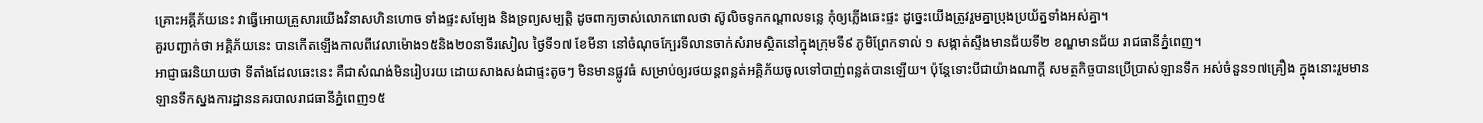គ្រោះអគ្គីភ័យនេះ វាធ្វើអោយគ្រួសារយើងវិនាសហិនហោច ទាំងផ្ទះសម្បែង និងទ្រព្យសម្បត្តិ ដូចពាក្យចាស់លោកពោលថា ស៊ូលិចទូកកណ្ដាលទន្លេ កុំឲ្យភ្លើងឆេះផ្ទះ ដូច្នេះយើងត្រូវរួមគ្នាប្រុងប្រយ័ត្នទាំងអស់គ្នា។
គួរបញ្ជាក់ថា អគ្គិភ័យនេះ បានកើតឡើងកាលពីវេលាម៉ោង១៥និង២០នាទីរសៀល ថ្ងៃទី១៧ ខែមីនា នៅចំណុចក្បែរទីលានចាក់សំរាមស្ថិតនៅក្នុងក្រុមទី៩ ភូមិព្រែកទាល់ ១ សង្កាត់ស្ទឹងមានជ័យទី២ ខណ្ឌមានជ័យ រាជធានីភ្នំពេញ។
អាជ្ញាធរនិយាយថា ទីតាំងដែលឆេះនេះ គឺជាសំណង់មិនរៀបរយ ដោយសាងសង់ជាផ្ទះតូចៗ មិនមានផ្លូវធំ សម្រាប់ឲ្យរថយន្តពន្លត់អគ្គិភ័យចូលទៅបាញ់ពន្លត់បានឡើយ។ ប៉ុន្តែទោះបីជាយ៉ាងណាក្តី សមត្ថកិច្ចបានប្រើប្រាស់ឡានទឹក អស់ចំនួន១៧គ្រឿង ក្នុងនោះរួមមាន ឡានទឹកស្នងការដ្ឋាននគរបាលរាជធានីភ្នំពេញ១៥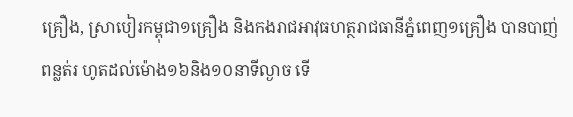គ្រឿង, ស្រាបៀរកម្ពុជា១គ្រឿង និងកងរាជអាវុធហត្ថរាជធានីភ្នំពេញ១គ្រឿង បានបាញ់ពន្លត់រ ហូតដល់ម៉ោង១៦និង១០នាទីល្ងាច ទើ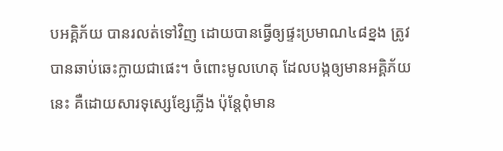បអគ្គិភ័យ បានរលត់ទៅវិញ ដោយបានធ្វើឲ្យផ្ទះប្រមាណ៤៨ខ្នង ត្រូវបានឆាប់ឆេះក្លាយជាផេះ។ ចំពោះមូលហេតុ ដែលបង្កឲ្យមានអគ្គិភ័យនេះ គឺដោយសារទុស្សេខ្សែភ្លើង ប៉ុន្តែពុំមាន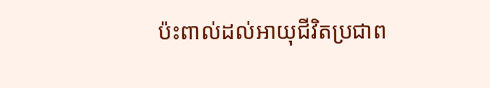ប៉ះពាល់ដល់អាយុជីវិតប្រជាព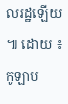លរដ្ឋឡើយ ៕ ដោយ ៖ កូឡាប